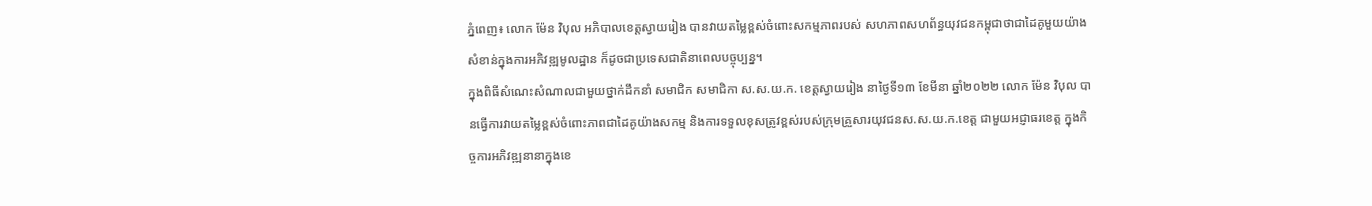ភ្នំពេញ៖ លោក ម៉ែន វិបុល អភិបាលខេត្តស្វាយរៀង បានវាយតម្លៃខ្ពស់ចំពោះសកម្មភាពរបស់ សហភាពសហព័ន្ធយុវជនកម្ពុជាថាជាដៃគូមួយយ៉ាង សំខាន់ក្នុងការអភិវឌ្ឍមូលដ្ឋាន ក៏ដូចជាប្រទេសជាតិនាពេលបច្ចុប្បន្ន។
ក្នុងពិធីសំណេះសំណាលជាមួយថ្នាក់ដឹកនាំ សមាជិក សមាជិកា ស.ស.យ.ក. ខេត្តស្វាយរៀង នាថ្ងៃទី១៣ ខែមីនា ឆ្នាំ២០២២ លោក ម៉ែន វិបុល បានធ្វើការវាយតម្លៃខ្ពស់ចំពោះភាពជាដៃគូយ៉ាងសកម្ម និងការទទួលខុសត្រូវខ្ពស់របស់ក្រុមគ្រួសារយុវជនស.ស.យ.ក.ខេត្ត ជាមួយអជ្ញាធរខេត្ត ក្នុងកិច្ចការអភិវឌ្ឍនានាក្នុងខេ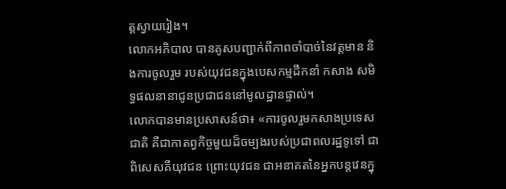ត្តស្វាយរៀង។
លោកអភិបាល បានគូសបញ្ជាក់ពីភាពចាំបាច់នៃវត្តមាន និងការចូលរួម របស់យុវជនក្នុងបេសកម្មដឹកនាំ កសាង សមិទ្ធផលនានាជូនប្រជាជននៅមូលដ្ឋានផ្ទាល់។
លោកបានមានប្រសាសន៍ថា៖ «ការចូលរួមកសាងប្រទេសជាតិ គឺជាកាតព្វកិច្ចមួយដ៏ចម្បងរបស់ប្រជាពលរដ្ឋទូទៅ ជាពិសេសគឺយុវជន ព្រោះយុវជន ជាអនាគតនៃអ្នកបន្ដវេនក្នុ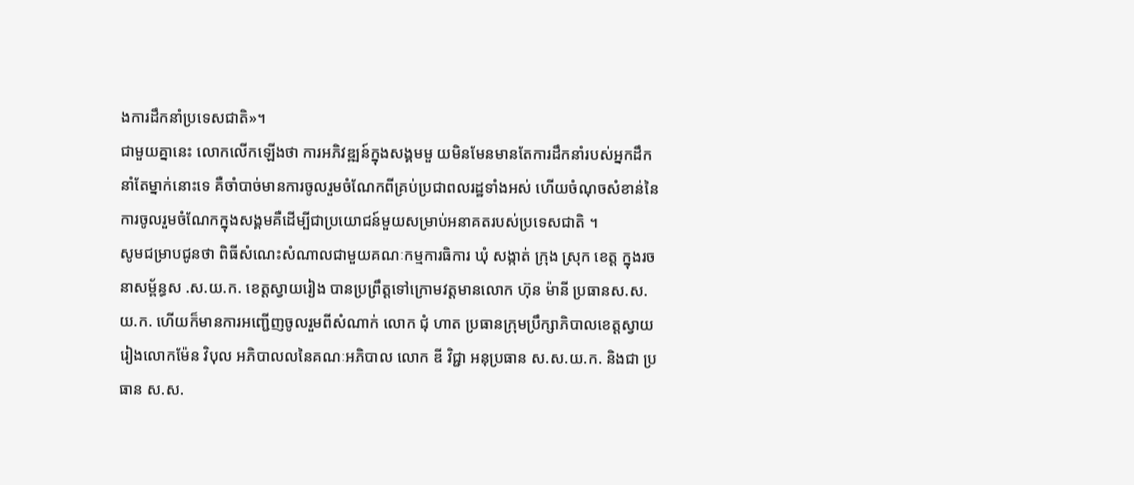ងការដឹកនាំប្រទេសជាតិ»។
ជាមួយគ្នានេះ លោកលើកឡើងថា ការអភិវឌ្ឍន៍ក្នុងសង្គមមួ យមិនមែនមានតែការដឹកនាំរបស់អ្នកដឹកនាំតែម្នាក់នោះទេ គឺចាំបាច់មានការចូលរួមចំណែកពីគ្រប់ប្រជាពលរដ្ឋទាំងអស់ ហើយចំណុចសំខាន់នៃការចូលរួមចំណែកក្នុងសង្គមគឺដើម្បីជាប្រយោជន៍មួយសម្រាប់អនាគតរបស់ប្រទេសជាតិ ។
សូមជម្រាបជូនថា ពិធីសំណេះសំណាលជាមួយគណៈកម្មការធិការ ឃុំ សង្កាត់ ក្រុង ស្រុក ខេត្ត ក្នុងរចនាសម្ព័ន្ធស .ស.យ.ក. ខេត្តស្វាយរៀង បានប្រព្រឹត្តទៅក្រោមវត្តមានលោក ហ៊ុន ម៉ានី ប្រធានស.ស.យ.ក. ហើយក៏មានការអញ្ជើញចូលរួមពីសំណាក់ លោក ជុំ ហាត ប្រធានក្រុមប្រឹក្សាភិបាលខេត្តស្វាយរៀងលោកម៉ែន វិបុល អភិបាលលនៃគណៈអភិបាល លោក ឌី វិជ្ជា អនុប្រធាន ស.ស.យ.ក. និងជា ប្រធាន ស.ស.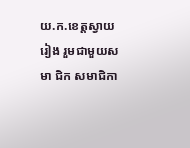យ.ក.ខេត្តស្វាយរៀង រួមជាមួយសមា ជិក សមាជិកា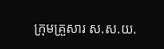ក្រុមគ្រួសារ ស.ស.យ.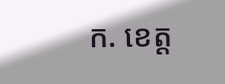ក. ខេត្ត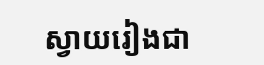ស្វាយរៀងជា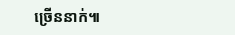ច្រើននាក់៕